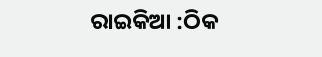ରାଇକିଆ :ଠିକ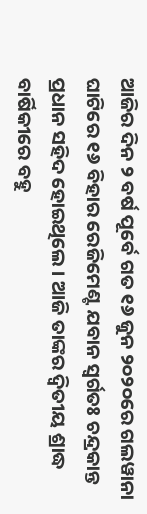ଆଜିର ଦିନ ୨ ବର୍ଷ ପୂର୍ବେ ଗତ ୧୬ ଜୁନ ୨୦୨୦ରେ ଗଲୱାନା ଘାଟିରେ ୧୬ ବିହାର ରେଜିମେଣ୍ଟ ଯବାନ ସ୍ୱର୍ଗତଃ ଚନ୍ଦ୍ରକାନ୍ତ ପ୍ରଧାନ ସହିଦ ହୋଇଥିଲେ । ଆଜି ତାଙ୍କର ଦ୍ୱିତୀୟ ଶ୍ରାଦ୍ଧ ବାର୍ଷିକୀରେ ବହୁ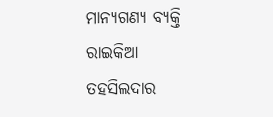ମାନ୍ୟଗଣ୍ୟ ବ୍ୟକ୍ତି ରାଇକିଆ ତହସିଲଦାର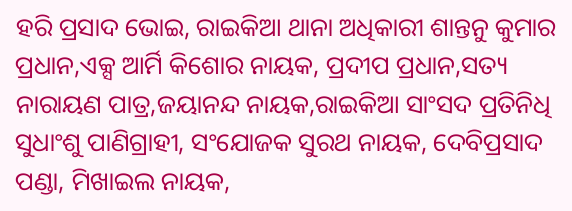ହରି ପ୍ରସାଦ ଭୋଇ, ରାଇକିଆ ଥାନା ଅଧିକାରୀ ଶାନ୍ତନୁ କୁମାର ପ୍ରଧାନ,ଏକ୍ସ ଆର୍ମି କିଶୋର ନାୟକ, ପ୍ରଦୀପ ପ୍ରଧାନ,ସତ୍ୟ ନାରାୟଣ ପାତ୍ର,ଜୟାନନ୍ଦ ନାୟକ,ରାଇକିଆ ସାଂସଦ ପ୍ରତିନିଧି ସୁଧାଂଶୁ ପାଣିଗ୍ରାହୀ, ସଂଯୋଜକ ସୁରଥ ନାୟକ, ଦେବିପ୍ରସାଦ ପଣ୍ଡା, ମିଖାଇଲ ନାୟକ,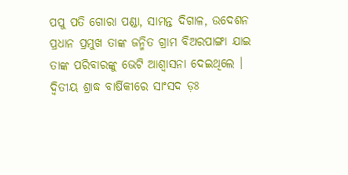ପପୁ ପତି ଗୋରା ପଣ୍ଡା, ସାମନ୍ତ ଦିଗାଳ, ଉଦେଶନ ପ୍ରଧାନ ପ୍ରମୁଖ ତାଙ୍କ ଜନ୍ମିତ ଗ୍ରାମ ବିଅରପାଙ୍ଗା ଯାଇ ତାଙ୍କ ପରିବାରଙ୍କୁ ଭେଟି ଆଶ୍ୱାସନା ଦେଇଥିଲେ । ଦ୍ୱିତୀୟ ଶ୍ରାଦ୍ଧ ବାର୍ଷିକୀରେ ସାଂସଦ ଡ଼ଃ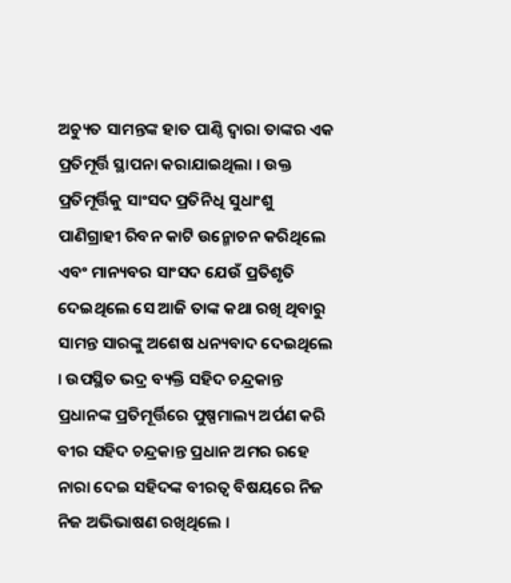ଅଚ୍ୟୁତ ସାମନ୍ତଙ୍କ ହାତ ପାଣ୍ଠି ଦ୍ୱାରା ତାଙ୍କର ଏକ ପ୍ରତିମୂର୍ତ୍ତି ସ୍ଥାପନା କରାଯାଇଥିଲା । ଉକ୍ତ ପ୍ରତିମୂର୍ତ୍ତିକୁ ସାଂସଦ ପ୍ରତିନିଧି ସୁଧାଂଶୁ ପାଣିଗ୍ରାହୀ ରିବନ କାଟି ଉନ୍ମୋଚନ କରିଥିଲେ ଏବଂ ମାନ୍ୟବର ସାଂସଦ ଯେଉଁ ପ୍ରତିଶୃତି ଦେଇଥିଲେ ସେ ଆଜି ତାଙ୍କ କଥା ରଖି ଥିବାରୁ ସାମନ୍ତ ସାରଙ୍କୁ ଅଶେଷ ଧନ୍ୟବାଦ ଦେଇଥିଲେ । ଉପସ୍ଥିତ ଭଦ୍ର ବ୍ୟକ୍ତି ସହିଦ ଚନ୍ଦ୍ରକାନ୍ତ ପ୍ରଧାନଙ୍କ ପ୍ରତିମୂର୍ତ୍ତିରେ ପୁଷ୍ପମାଲ୍ୟ ଅର୍ପଣ କରି ବୀର ସହିଦ ଚନ୍ଦ୍ରକାନ୍ତ ପ୍ରଧାନ ଅମର ରହେ ନାରା ଦେଇ ସହିଦଙ୍କ ବୀରତ୍ୱ ବିଷୟରେ ନିଜ ନିଜ ଅଭିଭାଷଣ ରଖିଥିଲେ ।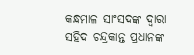କନ୍ଧମାଳ ସାଂସଦଙ୍କ ଦ୍ୱାରା ସହିଦ ଚନ୍ଦ୍ରକାନ୍ତ ପ୍ରଧାନଙ୍କ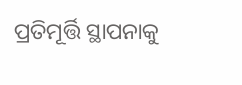ପ୍ରତିମୂର୍ତ୍ତି ସ୍ଥାପନାକୁ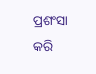ପ୍ରଶଂସା କରି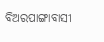ବିଅରପାଙ୍ଗାବାସୀ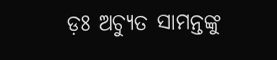ଡ଼ଃ ଅଚ୍ୟୁତ ସାମନ୍ତଙ୍କୁ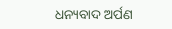ଧନ୍ୟବାଦ ଅର୍ପଣ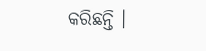କରିଛନ୍ତି ।